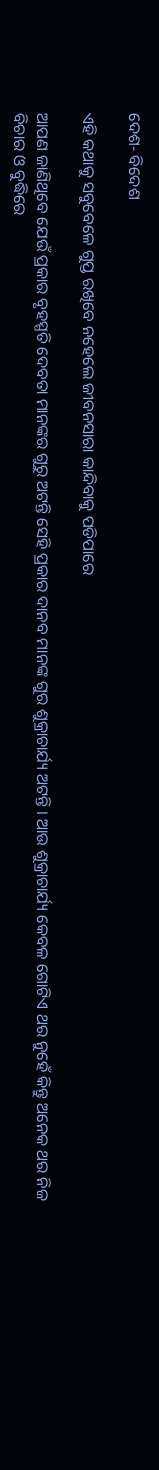ଦେଶ- ବିଦେଶ

ଏହି କଥାକୁ ସବୁବେଳେ ଗୁପ୍ତ ରଖିବେ ନହେଲେ ଜୀବନସାରା କାନ୍ଦିବାକୁ ପଡିପାରେ

ଆପଣ ଜାଣିଥିବେ ଯେଉଁ ପ୍ରକାର ବୃହସ୍ପତି ଦେବତା ମାନଙ୍କର ଗୁରୁ ଅଟନ୍ତି ସେହି ପ୍ରକାର ଦାନବ ମାନଙ୍କ ଗୁର ଶୁକ୍ରାଚାର୍ଯ୍ୟ ଅଟନ୍ତି । ଆଉ ଶୁକ୍ରାଚାର୍ଯ୍ୟ କେବଳ ଗୋଟିଏ ଥର ନୁହେଁ କିନ୍ତୁ ଅନେକ ଥର ନିଜ ବିଚାର ଓ ବୁଦ୍ଧିରେ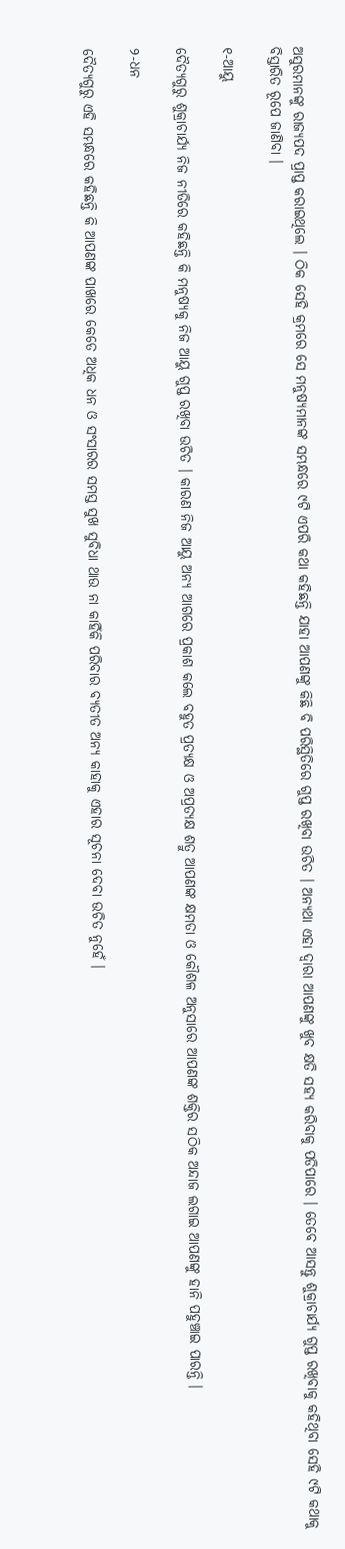ଅସୁରମାନଙ୍କୁ ରାଜ୍ୟପଦ ପ୍ରାପ୍ତ କରାଇଥିଲେ । ଠିକ ସେହି କ୍ରମରେ ସେ ମନୁଷ୍ୟମାନଙ୍କ ସମ୍ଭନ୍ଧରେ ୯ଟି ଏପରି କଥା କହିଛନ୍ତି ଯାହା ଆପଣଙ୍କୁ କିଛି ବି ପରିସ୍ଥିତିରେ ଗୁପ୍ତ ରଖିବା ଉଚିତ । ଅନ୍ୟଥା ଏହା ଦ୍ୱାରା ଆପଣଙ୍କୁ ଖୁବ କ୍ଷତି ସହ୍ୟ କରିବାକୁ ପଡିପାରେ । ତେବେ ଆସନ୍ତୁ ଶୁକ୍ରାଚାର୍ଯ୍ୟ ଗୁପ୍ତ ରଖିବାକୁ କହିଥିବା ସେହି ୯ଟି କଥାକୁ ବିସ୍ତାରିତ ରୂପେ ଜାଣିବା ।

୧-ଆୟୁ

ଦୈତ୍ୟଗୁରୁ ଶୁକ୍ରାଚାର୍ଯ୍ୟ ନିଜ ନୀତିରେ କହିଛନ୍ତି କି ମନୁଷ୍ୟକୁ ନିଜ ଆୟୁ ଗୁପ୍ତ ରଖିବା ଉଚିତ । କାରଣ ନିଜ ଆୟୁ ଅନ୍ୟ ଆଗରେ ପ୍ରକାଶ କଲେ ବହୁତ ପ୍ରତ୍ୟକ୍ଷ ଓ ଅପ୍ରତ୍ୟକ୍ଷ ଶତ୍ରୁ ଆପଣଙ୍କ କ୍ଷମତା ଓ କୌଶଳ ଅନୁସାରେ ଆପଣଙ୍କ ଶକ୍ତିର ସଠିକ ଅନ୍ଦାଜ ଲଗାଇ ଆପଣଙ୍କୁ ହାନି ପହୁଞ୍ଚାଇ ପାରନ୍ତି ।

୨-ଧନ

ଦୈତ୍ୟଗୁରୁ ଏହି ସମ୍ଭନ୍ଧରେ କହିଛନ୍ତି କି ଆପଣଙ୍କ ପାଖରେ କେତେ ଅଧିକ ଧନ ଓ ସଂସାରର ସମସ୍ତ ସୁଖ ସୁବିଧା ଥାଉ ନା କାହିଁକି ପରିବାର ବ୍ୟତୀତ ଅନ୍ୟ କାହାକୁ ଏହାର ସୂଚନା ଦେବା ଉଚିତ ନୁହେଁ ।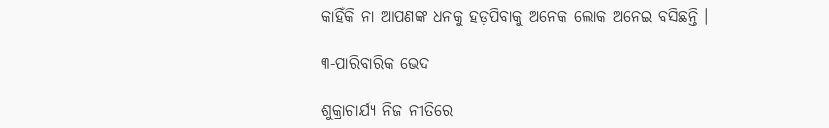କାହିଁକି ନା ଆପଣଙ୍କ ଧନକୁ ହଡ଼ପିବାକୁ ଅନେକ ଲୋକ ଅନେଇ ବସିଛନ୍ତି ।

୩-ପାରିବାରିକ ଭେଦ

ଶୁକ୍ରାଚାର୍ଯ୍ୟ ନିଜ ନୀତିରେ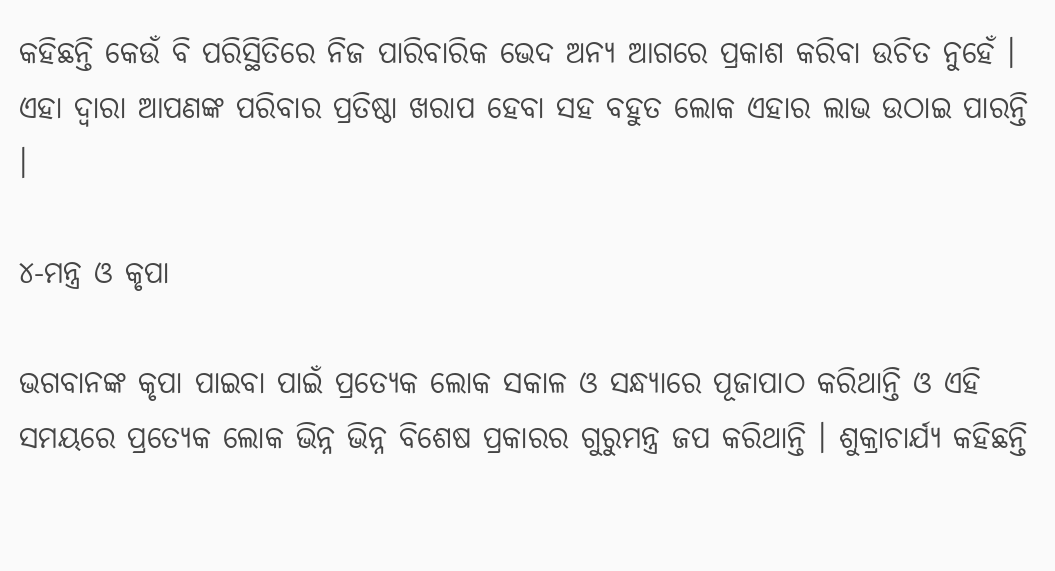କହିଛନ୍ତି କେଉଁ ବି ପରିସ୍ଥିତିରେ ନିଜ ପାରିବାରିକ ଭେଦ ଅନ୍ୟ ଆଗରେ ପ୍ରକାଶ କରିବା ଉଚିତ ନୁହେଁ । ଏହା ଦ୍ୱାରା ଆପଣଙ୍କ ପରିବାର ପ୍ରତିଷ୍ଠା ଖରାପ ହେବା ସହ ବହୁତ ଲୋକ ଏହାର ଲାଭ ଉଠାଇ ପାରନ୍ତି ।

୪-ମନ୍ତ୍ର ଓ କୃପା

ଭଗବାନଙ୍କ କୃପା ପାଇବା ପାଇଁ ପ୍ରତ୍ୟେକ ଲୋକ ସକାଳ ଓ ସନ୍ଧ୍ୟାରେ ପୂଜାପାଠ କରିଥାନ୍ତି ଓ ଏହି ସମୟରେ ପ୍ରତ୍ୟେକ ଲୋକ ଭିନ୍ନ ଭିନ୍ନ ବିଶେଷ ପ୍ରକାରର ଗୁରୁମନ୍ତ୍ର ଜପ କରିଥାନ୍ତି । ଶୁକ୍ରାଚାର୍ଯ୍ୟ କହିଛନ୍ତି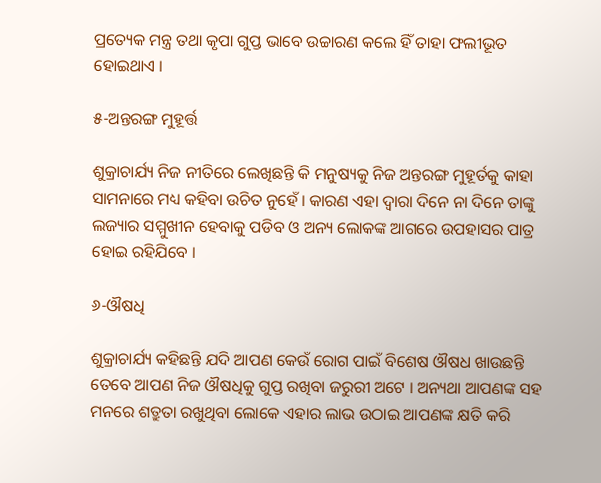ପ୍ରତ୍ୟେକ ମନ୍ତ୍ର ତଥା କୃପା ଗୁପ୍ତ ଭାବେ ଉଚ୍ଚାରଣ କଲେ ହିଁ ତାହା ଫଲୀଭୂତ ହୋଇଥାଏ ।

୫-ଅନ୍ତରଙ୍ଗ ମୁହୂର୍ତ୍ତ

ଶୁକ୍ରାଚାର୍ଯ୍ୟ ନିଜ ନୀତିରେ ଲେଖିଛନ୍ତି କି ମନୁଷ୍ୟକୁ ନିଜ ଅନ୍ତରଙ୍ଗ ମୁହୂର୍ତକୁ କାହା ସାମନାରେ ମଧ୍ୟ କହିବା ଉଚିତ ନୁହେଁ । କାରଣ ଏହା ଦ୍ୱାରା ଦିନେ ନା ଦିନେ ତାଙ୍କୁ ଲଜ୍ୟାର ସମ୍ମୁଖୀନ ହେବାକୁ ପଡିବ ଓ ଅନ୍ୟ ଲୋକଙ୍କ ଆଗରେ ଉପହାସର ପାତ୍ର ହୋଇ ରହିଯିବେ ।

୬-ଔଷଧି

ଶୁକ୍ରାଚାର୍ଯ୍ୟ କହିଛନ୍ତି ଯଦି ଆପଣ କେଉଁ ରୋଗ ପାଇଁ ବିଶେଷ ଔଷଧ ଖାଉଛନ୍ତି ତେବେ ଆପଣ ନିଜ ଔଷଧିକୁ ଗୁପ୍ତ ରଖିବା ଜରୁରୀ ଅଟେ । ଅନ୍ୟଥା ଆପଣଙ୍କ ସହ ମନରେ ଶତ୍ରୁତା ରଖୁଥିବା ଲୋକେ ଏହାର ଲାଭ ଉଠାଇ ଆପଣଙ୍କ କ୍ଷତି କରି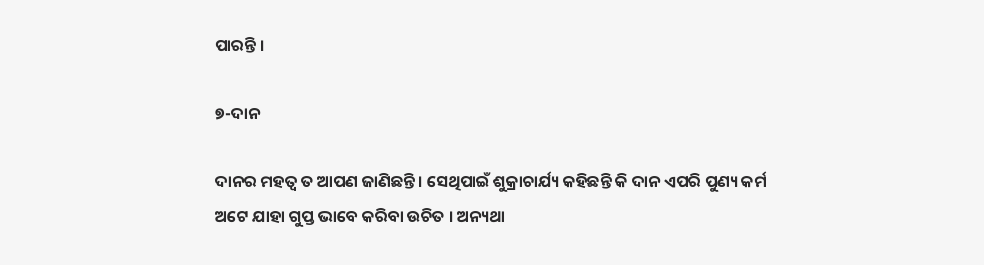ପାରନ୍ତି ।

୭-ଦାନ

ଦାନର ମହତ୍ୱ ତ ଆପଣ ଜାଣିଛନ୍ତି । ସେଥିପାଇଁ ଶୁକ୍ରାଚାର୍ଯ୍ୟ କହିଛନ୍ତି କି ଦାନ ଏପରି ପୁଣ୍ୟ କର୍ମ ଅଟେ ଯାହା ଗୁପ୍ତ ଭାବେ କରିବା ଉଚିତ । ଅନ୍ୟଥା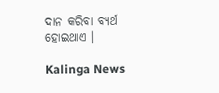ଦାନ କରିବା ବ୍ୟର୍ଥ ହୋଇଥାଏ ।

Kalinga News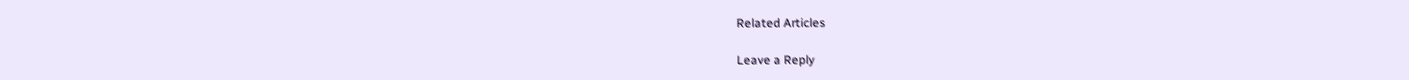Related Articles

Leave a Reply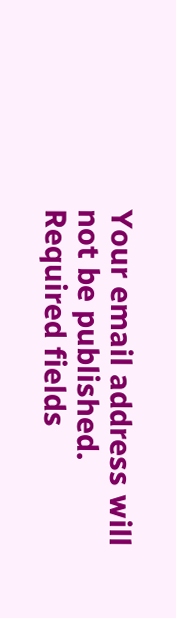Your email address will not be published. Required fields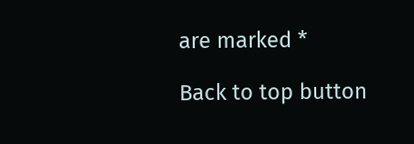are marked *

Back to top button